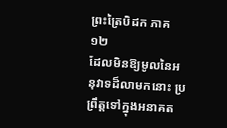ព្រះត្រៃបិដក ភាគ ១២
ដែលមិនឱ្យមូលនៃអនុវាទដ៏លាមកនោះ ប្រព្រឹត្ដទៅក្នុងអនាគត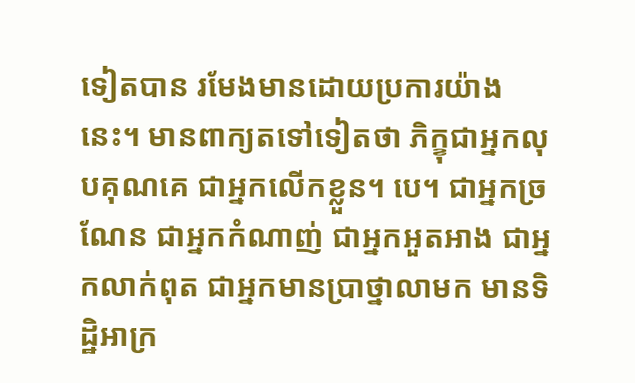ទៀតបាន រមែងមានដោយប្រការយ៉ាងនេះ។ មានពាក្យតទៅទៀតថា ភិក្ខុជាអ្នកលុបគុណគេ ជាអ្នកលើកខ្លួន។ បេ។ ជាអ្នកច្រណែន ជាអ្នកកំណាញ់ ជាអ្នកអួតអាង ជាអ្នកលាក់ពុត ជាអ្នកមានប្រាថ្នាលាមក មានទិដ្ឋិអាក្រ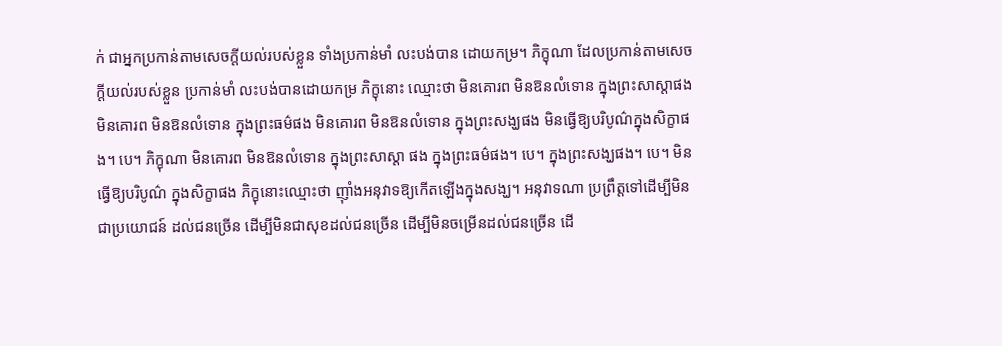ក់ ជាអ្នកប្រកាន់តាមសេចក្ដីយល់របស់ខ្លួន ទាំងប្រកាន់មាំ លះបង់បាន ដោយកម្រ។ ភិក្ខុណា ដែលប្រកាន់តាមសេចក្ដីយល់របស់ខ្លួន ប្រកាន់មាំ លះបង់បានដោយកម្រ ភិក្ខុនោះ ឈ្មោះថា មិនគោរព មិនឱនលំទោន ក្នុងព្រះសាស្ដាផង មិនគោរព មិនឱនលំទោន ក្នុងព្រះធម៌ផង មិនគោរព មិនឱនលំទោន ក្នុងព្រះសង្ឃផង មិនធ្វើឱ្យបរិបូណ៌ក្នុងសិក្ខាផង។ បេ។ ភិក្ខុណា មិនគោរព មិនឱនលំទោន ក្នុងព្រះសាស្ដា ផង ក្នុងព្រះធម៌ផង។ បេ។ ក្នុងព្រះសង្ឃផង។ បេ។ មិនធ្វើឱ្យបរិបូណ៌ ក្នុងសិក្ខាផង ភិក្ខុនោះឈ្មោះថា ញ៉ាំងអនុវាទឱ្យកើតឡើងក្នុងសង្ឃ។ អនុវាទណា ប្រព្រឹត្ដទៅដើម្បីមិនជាប្រយោជន៍ ដល់ជនច្រើន ដើម្បីមិនជាសុខដល់ជនច្រើន ដើម្បីមិនចម្រើនដល់ជនច្រើន ដើ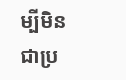ម្បីមិនជាប្រ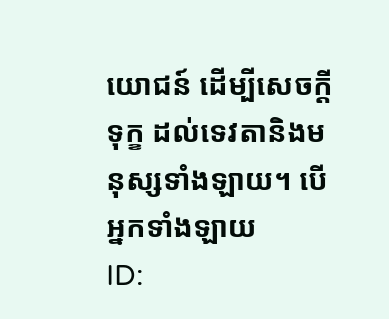យោជន៍ ដើម្បីសេចក្ដីទុក្ខ ដល់ទេវតានិងមនុស្សទាំងឡាយ។ បើអ្នកទាំងឡាយ
ID: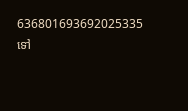636801693692025335
ទៅ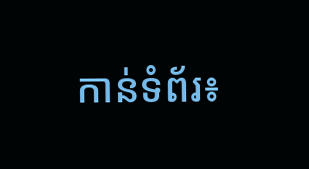កាន់ទំព័រ៖